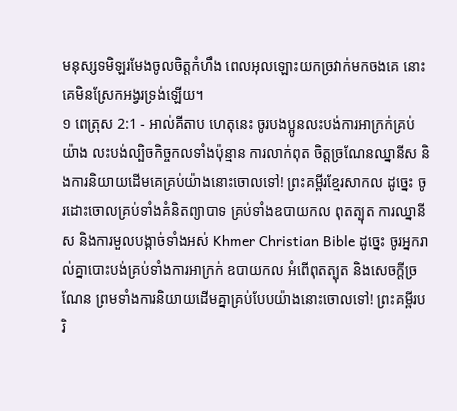មនុស្សទមិឡរមែងចូលចិត្តកំហឹង ពេលអុលឡោះយកច្រវាក់មកចងគេ នោះគេមិនស្រែកអង្វរទ្រង់ឡើយ។
១ ពេត្រុស 2:1 - អាល់គីតាប ហេតុនេះ ចូរបងប្អូនលះបង់ការអាក្រក់គ្រប់យ៉ាង លះបង់ល្បិចកិច្ចកលទាំងប៉ុន្មាន ការលាក់ពុត ចិត្ដច្រណែនឈ្នានីស និងការនិយាយដើមគេគ្រប់យ៉ាងនោះចោលទៅ! ព្រះគម្ពីរខ្មែរសាកល ដូច្នេះ ចូរដោះចោលគ្រប់ទាំងគំនិតព្យាបាទ គ្រប់ទាំងឧបាយកល ពុតត្បុត ការឈ្នានីស និងការមួលបង្កាច់ទាំងអស់ Khmer Christian Bible ដូច្នេះ ចូរអ្នករាល់គ្នាបោះបង់គ្រប់ទាំងការអាក្រក់ ឧបាយកល អំពើពុតត្បុត និងសេចក្ដីច្រណែន ព្រមទាំងការនិយាយដើមគ្នាគ្រប់បែបយ៉ាងនោះចោលទៅ! ព្រះគម្ពីរបរិ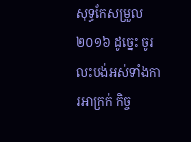សុទ្ធកែសម្រួល ២០១៦ ដូច្នេះ ចូរលះបង់អស់ទាំងការអាក្រក់ កិច្ច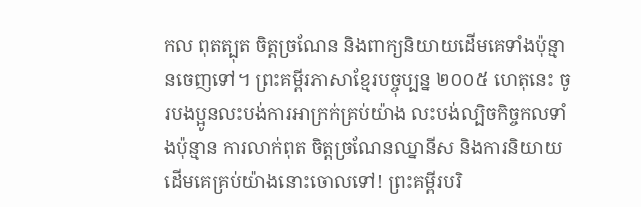កល ពុតត្បុត ចិត្តច្រណែន និងពាក្យនិយាយដើមគេទាំងប៉ុន្មានចេញទៅ។ ព្រះគម្ពីរភាសាខ្មែរបច្ចុប្បន្ន ២០០៥ ហេតុនេះ ចូរបងប្អូនលះបង់ការអាក្រក់គ្រប់យ៉ាង លះបង់ល្បិចកិច្ចកលទាំងប៉ុន្មាន ការលាក់ពុត ចិត្តច្រណែនឈ្នានីស និងការនិយាយដើមគេគ្រប់យ៉ាងនោះចោលទៅ! ព្រះគម្ពីរបរិ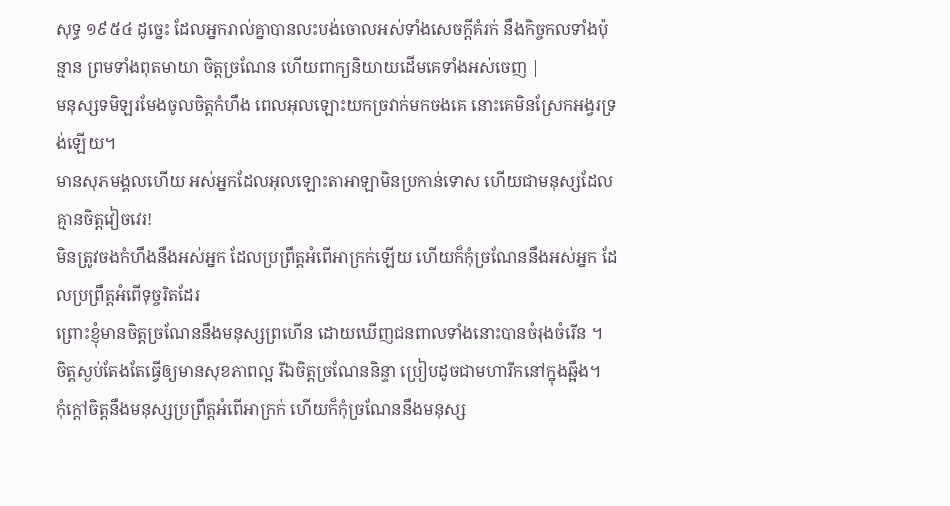សុទ្ធ ១៩៥៤ ដូច្នេះ ដែលអ្នករាល់គ្នាបានលះបង់ចោលអស់ទាំងសេចក្ដីគំរក់ នឹងកិច្ចកលទាំងប៉ុន្មាន ព្រមទាំងពុតមាយា ចិត្តច្រណែន ហើយពាក្យនិយាយដើមគេទាំងអស់ចេញ |
មនុស្សទមិឡរមែងចូលចិត្តកំហឹង ពេលអុលឡោះយកច្រវាក់មកចងគេ នោះគេមិនស្រែកអង្វរទ្រង់ឡើយ។
មានសុភមង្គលហើយ អស់អ្នកដែលអុលឡោះតាអាឡាមិនប្រកាន់ទោស ហើយជាមនុស្សដែលគ្មានចិត្តវៀចវេរ!
មិនត្រូវចងកំហឹងនឹងអស់អ្នក ដែលប្រព្រឹត្តអំពើអាក្រក់ឡើយ ហើយក៏កុំច្រណែននឹងអស់អ្នក ដែលប្រព្រឹត្តអំពើទុច្ចរិតដែរ
ព្រោះខ្ញុំមានចិត្តច្រណែននឹងមនុស្សព្រហើន ដោយឃើញជនពាលទាំងនោះបានចំរុងចំរើន ។
ចិត្តស្ងប់តែងតែធ្វើឲ្យមានសុខភាពល្អ រីឯចិត្តច្រណែននិន្ទា ប្រៀបដូចជាមហារីកនៅក្នុងឆ្អឹង។
កុំក្ដៅចិត្តនឹងមនុស្សប្រព្រឹត្តអំពើអាក្រក់ ហើយក៏កុំច្រណែននឹងមនុស្ស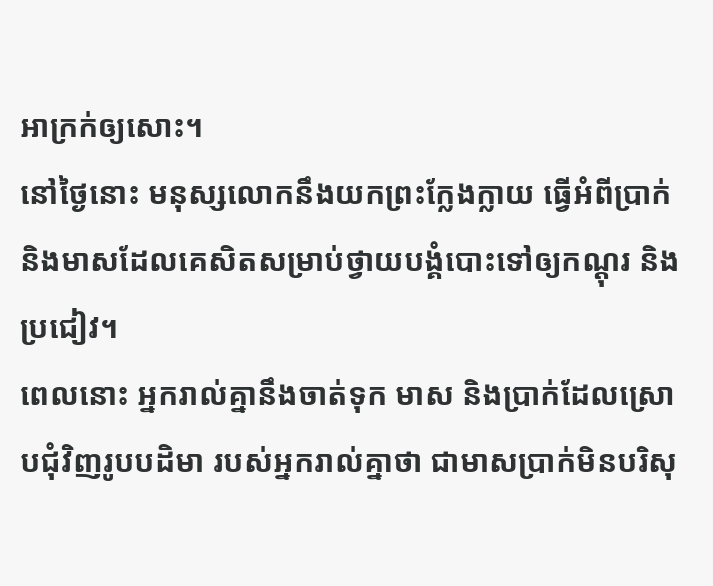អាក្រក់ឲ្យសោះ។
នៅថ្ងៃនោះ មនុស្សលោកនឹងយកព្រះក្លែងក្លាយ ធ្វើអំពីប្រាក់ និងមាសដែលគេសិតសម្រាប់ថ្វាយបង្គំបោះទៅឲ្យកណ្ដុរ និងប្រជៀវ។
ពេលនោះ អ្នករាល់គ្នានឹងចាត់ទុក មាស និងប្រាក់ដែលស្រោបជុំវិញរូបបដិមា របស់អ្នករាល់គ្នាថា ជាមាសប្រាក់មិនបរិសុ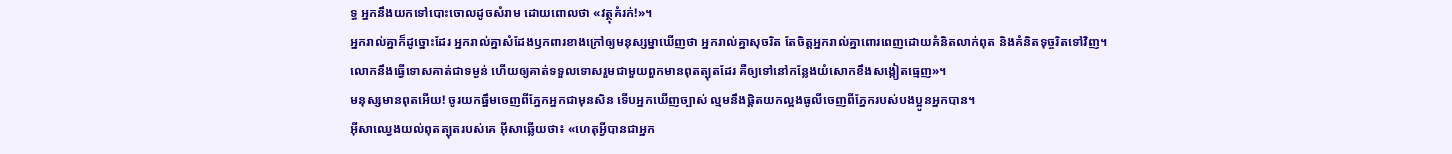ទ្ធ អ្នកនឹងយកទៅបោះចោលដូចសំរាម ដោយពោលថា «វត្ថុគំរក់!»។
អ្នករាល់គ្នាក៏ដូច្នោះដែរ អ្នករាល់គ្នាសំដែងឫកពារខាងក្រៅឲ្យមនុស្សម្នាឃើញថា អ្នករាល់គ្នាសុចរិត តែចិត្ដអ្នករាល់គ្នាពោរពេញដោយគំនិតលាក់ពុត និងគំនិតទុច្ចរិតទៅវិញ។
លោកនឹងធ្វើទោសគាត់ជាទម្ងន់ ហើយឲ្យគាត់ទទួលទោសរួមជាមួយពួកមានពុតត្បុតដែរ គឺឲ្យទៅនៅកន្លែងយំសោកខឹងសង្កៀតធ្មេញ»។
មនុស្សមានពុតអើយ! ចូរយកធ្នឹមចេញពីភ្នែកអ្នកជាមុនសិន ទើបអ្នកឃើញច្បាស់ ល្មមនឹងផ្ដិតយកល្អងធូលីចេញពីភ្នែករបស់បងប្អូនអ្នកបាន។
អ៊ីសាឈ្វេងយល់ពុតត្បុតរបស់គេ អ៊ីសាឆ្លើយថា៖ «ហេតុអ្វីបានជាអ្នក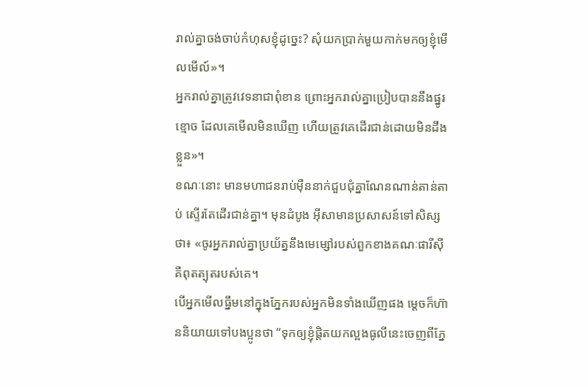រាល់គ្នាចង់ចាប់កំហុសខ្ញុំដូច្នេះ? សុំយកប្រាក់មួយកាក់មកឲ្យខ្ញុំមើលមើល៍»។
អ្នករាល់គ្នាត្រូវវេទនាជាពុំខាន ព្រោះអ្នករាល់គ្នាប្រៀបបាននឹងផ្នូរខ្មោច ដែលគេមើលមិនឃើញ ហើយត្រូវគេដើរជាន់ដោយមិនដឹងខ្លួន»។
ខណៈនោះ មានមហាជនរាប់ម៉ឺននាក់ជួបជុំគ្នាណែនណាន់តាន់តាប់ ស្ទើរតែដើរជាន់គ្នា។ មុនដំបូង អ៊ីសាមានប្រសាសន៍ទៅសិស្សថា៖ «ចូរអ្នករាល់គ្នាប្រយ័ត្ននឹងមេម្សៅរបស់ពួកខាងគណៈផារីស៊ី គឺពុតត្បុតរបស់គេ។
បើអ្នកមើលធ្នឹមនៅក្នុងភ្នែករបស់អ្នកមិនទាំងឃើញផង ម្ដេចក៏ហ៊ាននិយាយទៅបងប្អូនថា “ទុកឲ្យខ្ញុំផ្ដិតយកល្អងធូលីនេះចេញពីភ្នែ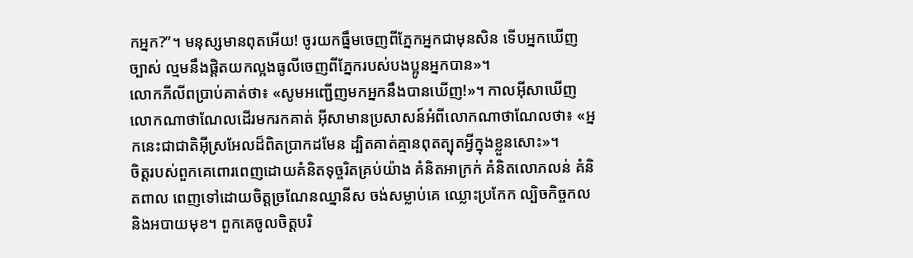កអ្នក?”។ មនុស្សមានពុតអើយ! ចូរយកធ្នឹមចេញពីភ្នែកអ្នកជាមុនសិន ទើបអ្នកឃើញច្បាស់ ល្មមនឹងផ្ដិតយកល្អងធូលីចេញពីភ្នែករបស់បងប្អូនអ្នកបាន»។
លោកភីលីពប្រាប់គាត់ថា៖ «សូមអញ្ជើញមកអ្នកនឹងបានឃើញ!»។ កាលអ៊ីសាឃើញលោកណាថាណែលដើរមករកគាត់ អ៊ីសាមានប្រសាសន៍អំពីលោកណាថាណែលថា៖ «អ្នកនេះជាជាតិអ៊ីស្រអែលដ៏ពិតប្រាកដមែន ដ្បិតគាត់គ្មានពុតត្បុតអ្វីក្នុងខ្លួនសោះ»។
ចិត្ដរបស់ពួកគេពោរពេញដោយគំនិតទុច្ចរិតគ្រប់យ៉ាង គំនិតអាក្រក់ គំនិតលោភលន់ គំនិតពាល ពេញទៅដោយចិត្ដច្រណែនឈ្នានីស ចង់សម្លាប់គេ ឈ្លោះប្រកែក ល្បិចកិច្ចកល និងអបាយមុខ។ ពួកគេចូលចិត្ដបរិ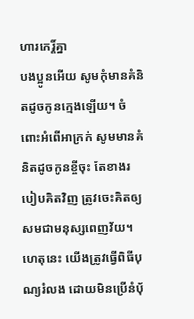ហារកេរ្ដិ៍គ្នា
បងប្អូនអើយ សូមកុំមានគំនិតដូចកូនក្មេងឡើយ។ ចំពោះអំពើអាក្រក់ សូមមានគំនិតដូចកូនខ្ចីចុះ តែខាងរបៀបគិតវិញ ត្រូវចេះគិតឲ្យសមជាមនុស្សពេញវ័យ។
ហេតុនេះ យើងត្រូវធ្វើពិធីបុណ្យរំលង ដោយមិនប្រើនំបុ័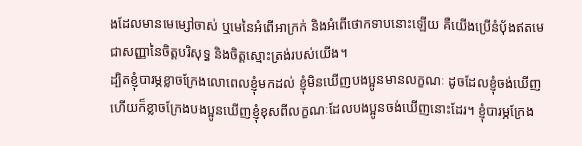ងដែលមានមេម្សៅចាស់ ឬមេនៃអំពើអាក្រក់ និងអំពើថោកទាបនោះឡើយ គឺយើងប្រើនំបុ័ងឥតមេជាសញ្ញានៃចិត្ដបរិសុទ្ធ និងចិត្ដស្មោះត្រង់របស់យើង។
ដ្បិតខ្ញុំបារម្ភខ្លាចក្រែងលោពេលខ្ញុំមកដល់ ខ្ញុំមិនឃើញបងប្អូនមានលក្ខណៈ ដូចដែលខ្ញុំចង់ឃើញ ហើយក៏ខ្លាចក្រែងបងប្អូនឃើញខ្ញុំខុសពីលក្ខណៈដែលបងប្អូនចង់ឃើញនោះដែរ។ ខ្ញុំបារម្ភក្រែង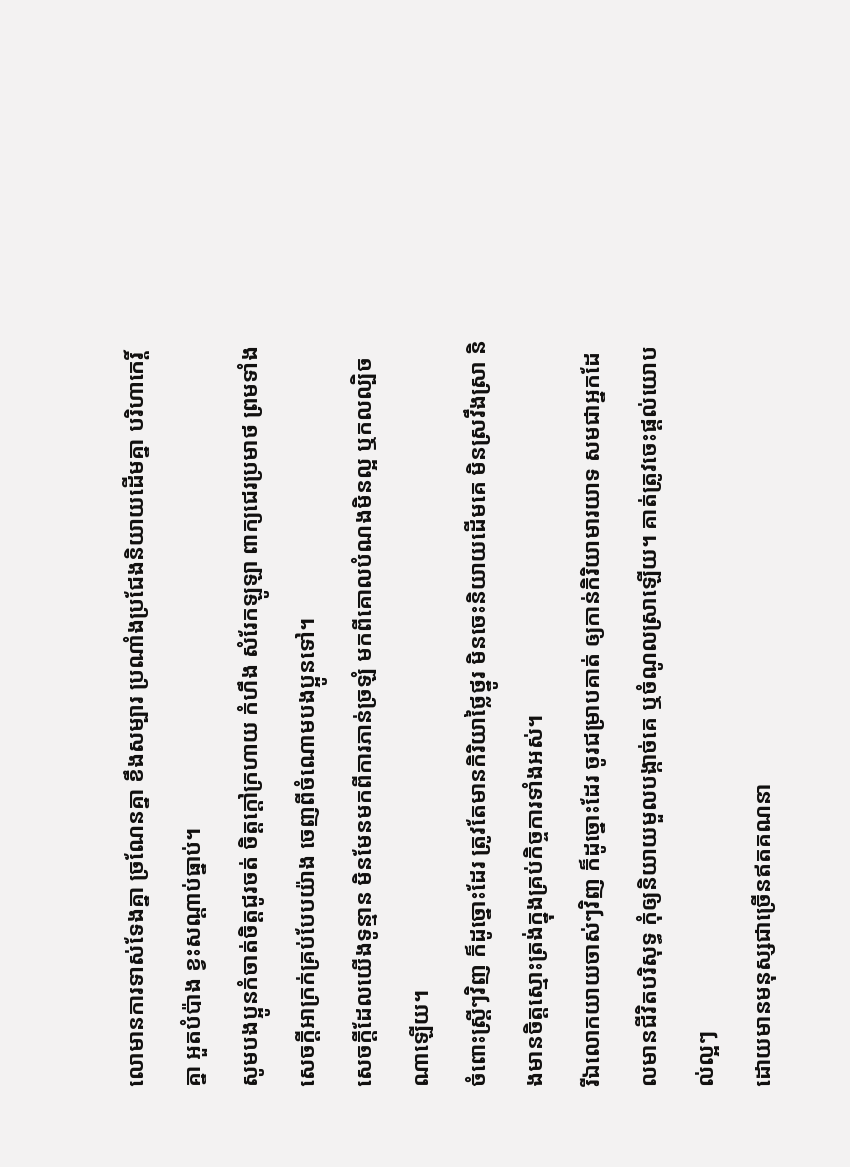លោមានការទាស់ទែងគ្នា ច្រណែនគ្នា ខឹងសម្បារ ប្រណាំងប្រជែងនិយាយដើមគ្នា បរិហាកេរ្ដិ៍គ្នា អួតបំប៉ាង ខ្វះសណ្ដាប់ធ្នាប់។
សូមបងប្អូនកំចាត់ចិត្ដជូរចត់ ចិត្ដក្ដៅក្រហាយ កំហឹង សំរែកឡូឡា ពាក្យជេរប្រមាថ ព្រមទាំងសេចក្ដីអាក្រក់គ្រប់បែបយ៉ាង ចេញពីចំណោមបងប្អូនទៅ។
សេចក្ដីដែលយើងទូន្មាន មិនមែនមកពីការភាន់ច្រឡំ មកពីគោលបំណងមិនល្អ ឬកលល្បិចណាឡើយ។
ចំពោះស្ដ្រីៗវិញ ក៏ដូច្នោះដែរ ត្រូវតែមានកិរិយាថ្លៃថ្នូរ មិនចេះនិយាយដើមគេ មិនស្រវឹងស្រា និងមានចិត្ដស្មោះត្រង់ក្នុងគ្រប់កិច្ចការទាំងអស់។
រីឯលោកយាយចាស់ៗវិញ ក៏ដូច្នោះដែរ ចូរជម្រាបគាត់ ឲ្យកាន់កិរិយាមារយាទ សមជាអ្នកដែលមានជីវិតបរិសុទ្ធ កុំឲ្យនិយាយមួលបង្កាច់គេ ឬចំណូលស្រាឡើយ។ គាត់ត្រូវចេះផ្ដល់យោបល់ល្អៗ
ដោយមានមនុស្សជាច្រើនឥតគណនា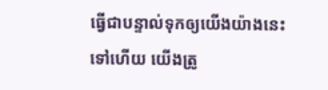ធ្វើជាបន្ទាល់ទុកឲ្យយើងយ៉ាងនេះទៅហើយ យើងត្រូ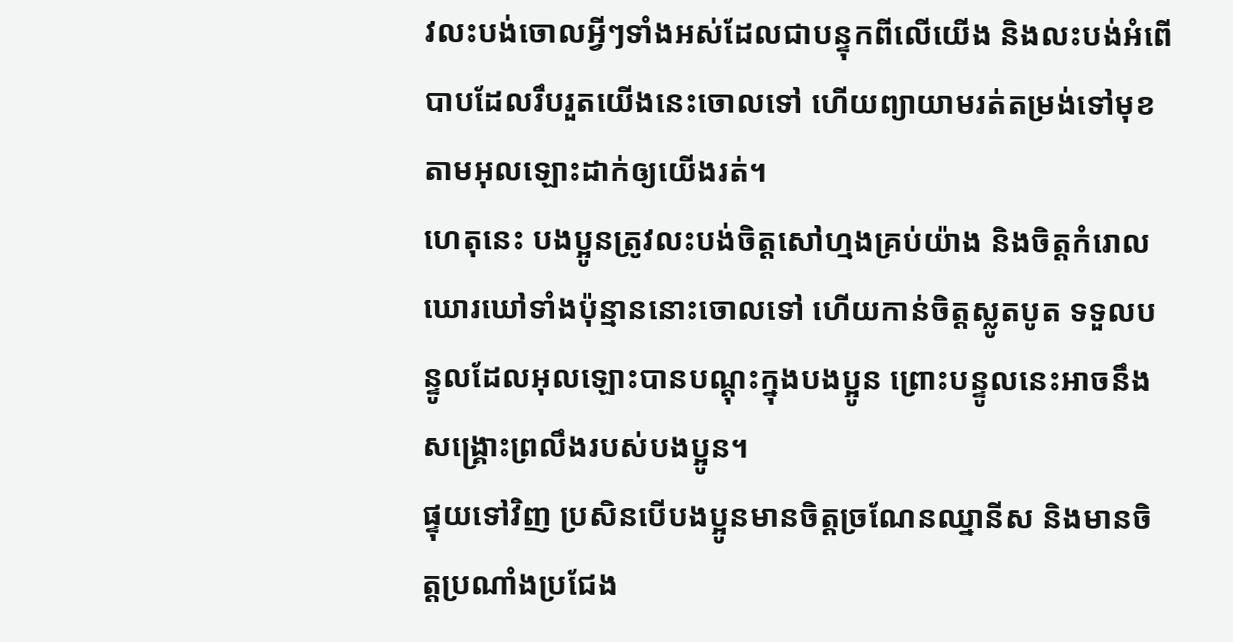វលះបង់ចោលអ្វីៗទាំងអស់ដែលជាបន្ទុកពីលើយើង និងលះបង់អំពើបាបដែលរឹបរួតយើងនេះចោលទៅ ហើយព្យាយាមរត់តម្រង់ទៅមុខ តាមអុលឡោះដាក់ឲ្យយើងរត់។
ហេតុនេះ បងប្អូនត្រូវលះបង់ចិត្ដសៅហ្មងគ្រប់យ៉ាង និងចិត្ដកំរោលឃោរឃៅទាំងប៉ុន្មាននោះចោលទៅ ហើយកាន់ចិត្ដស្លូតបូត ទទួលបន្ទូលដែលអុលឡោះបានបណ្ដុះក្នុងបងប្អូន ព្រោះបន្ទូលនេះអាចនឹងសង្គ្រោះព្រលឹងរបស់បងប្អូន។
ផ្ទុយទៅវិញ ប្រសិនបើបងប្អូនមានចិត្ដច្រណែនឈ្នានីស និងមានចិត្ដប្រណាំងប្រជែង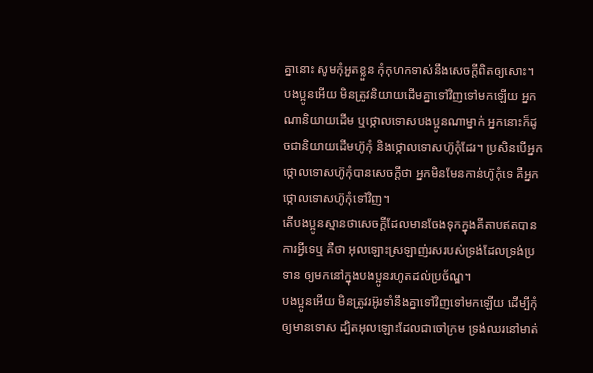គ្នានោះ សូមកុំអួតខ្លួន កុំកុហកទាស់នឹងសេចក្ដីពិតឲ្យសោះ។
បងប្អូនអើយ មិនត្រូវនិយាយដើមគ្នាទៅវិញទៅមកឡើយ អ្នកណានិយាយដើម ឬថ្កោលទោសបងប្អូនណាម្នាក់ អ្នកនោះក៏ដូចជានិយាយដើមហ៊ូកុំ និងថ្កោលទោសហ៊ូកុំដែរ។ ប្រសិនបើអ្នកថ្កោលទោសហ៊ូកុំបានសេចក្ដីថា អ្នកមិនមែនកាន់ហ៊ូកុំទេ គឺអ្នកថ្កោលទោសហ៊ូកុំទៅវិញ។
តើបងប្អូនស្មានថាសេចក្ដីដែលមានចែងទុកក្នុងគីតាបឥតបានការអ្វីទេឬ គឺថា អុលឡោះស្រឡាញ់រសរបស់ទ្រង់ដែលទ្រង់ប្រទាន ឲ្យមកនៅក្នុងបងប្អូនរហូតដល់ប្រច័ណ្ឌ។
បងប្អូនអើយ មិនត្រូវរអ៊ូរទាំនឹងគ្នាទៅវិញទៅមកឡើយ ដើម្បីកុំឲ្យមានទោស ដ្បិតអុលឡោះដែលជាចៅក្រម ទ្រង់ឈរនៅមាត់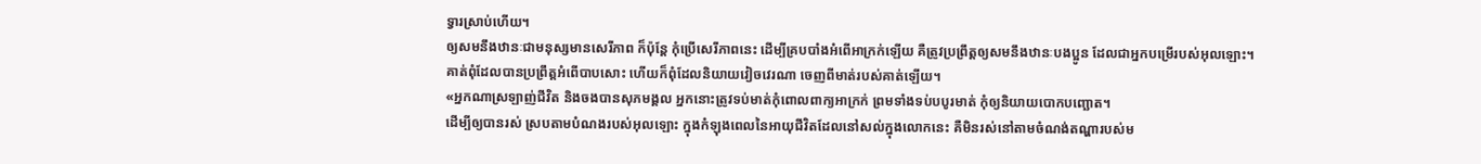ទ្វារស្រាប់ហើយ។
ឲ្យសមនឹងឋានៈជាមនុស្សមានសេរីភាព ក៏ប៉ុន្ដែ កុំប្រើសេរីភាពនេះ ដើម្បីគ្របបាំងអំពើអាក្រក់ឡើយ គឺត្រូវប្រព្រឹត្ដឲ្យសមនឹងឋានៈបងប្អូន ដែលជាអ្នកបម្រើរបស់អុលឡោះ។
គាត់ពុំដែលបានប្រព្រឹត្ដអំពើបាបសោះ ហើយក៏ពុំដែលនិយាយវៀចវេរណា ចេញពីមាត់របស់គាត់ឡើយ។
«អ្នកណាស្រឡាញ់ជីវិត និងចងបានសុភមង្គល អ្នកនោះត្រូវទប់មាត់កុំពោលពាក្យអាក្រក់ ព្រមទាំងទប់បបូរមាត់ កុំឲ្យនិយាយបោកបញ្ឆោត។
ដើម្បីឲ្យបានរស់ ស្របតាមបំណងរបស់អុលឡោះ ក្នុងកំឡុងពេលនៃអាយុជីវិតដែលនៅសល់ក្នុងលោកនេះ គឺមិនរស់នៅតាមចំណង់តណ្ហារបស់ម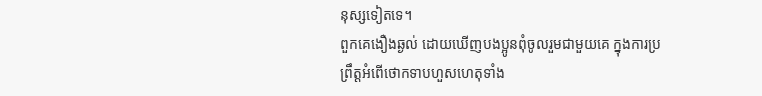នុស្សទៀតទេ។
ពួកគេងឿងឆ្ងល់ ដោយឃើញបងប្អូនពុំចូលរួមជាមួយគេ ក្នុងការប្រព្រឹត្ដអំពើថោកទាបហួសហេតុទាំង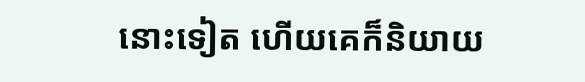នោះទៀត ហើយគេក៏និយាយ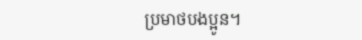ប្រមាថបងប្អូន។